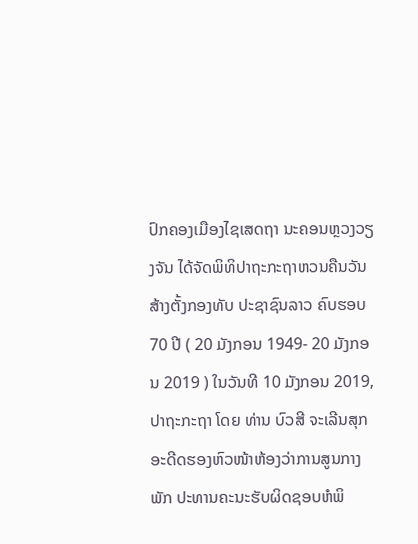ປົກຄອງເມືອງໄຊເສດຖາ ນະຄອນຫຼວງວຽງຈັນ ໄດ້ຈັດພິທິປາຖະກະຖາຫວນຄືນວັນສ້າງຕັ້ງກອງທັບ ປະຊາຊົນລາວ ຄົບຮອບ 70 ປີ ( 20 ມັງກອນ 1949- 20 ມັງກອນ 2019 ) ໃນວັນທີ 10 ມັງກອນ 2019, ປາຖະກະຖາ ໂດຍ ທ່ານ ບົວສີ ຈະເລີນສຸກ ອະດີດຮອງຫົວໜ້າຫ້ອງວ່າການສູນກາງພັກ ປະທານຄະນະຮັບຜິດຊອບຫໍພິ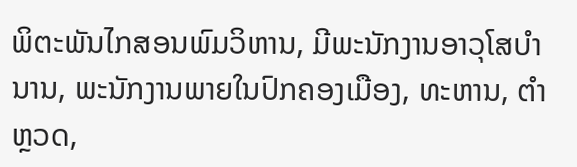ພິຕະພັນໄກສອນພົມວິຫານ, ມີພະນັກງານອາວຸໂສບຳນານ, ພະນັກງານພາຍໃນປົກຄອງເມືອງ, ທະຫານ, ຕຳຫຼວດ,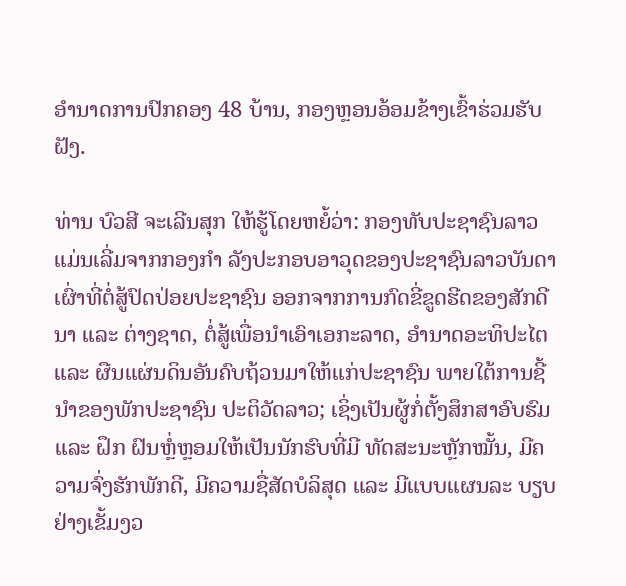ອຳນາດການປົກຄອງ 48 ບ້ານ, ກອງຫຼອນອ້ອມຂ້າງເຂົ້າຮ່ວມຮັບຝັງ.

ທ່ານ ບົວສີ ຈະເລີນສຸກ ໃຫ້ຮູ້ໂດຍຫຍໍ້ວ່າ: ກອງທັບປະຊາຊົນລາວ ແມ່ນເລີ່ມຈາກກອງກໍາ ລັງປະກອບອາວຸດຂອງປະຊາຊົນລາວບັນດາເຜົ່າທີ່ຕໍ່ສູ້ປົດປ່ອຍປະຊາຊົນ ອອກຈາກການກົດຂີ່ຂູດຮີດຂອງສັກດີນາ ແລະ ຕ່າງຊາດ, ຕໍ່ສູ້ເພື່ອນໍາເອົາເອກະລາດ, ອໍານາດອະທິປະໄຕ ແລະ ຜືນແຜ່ນດິນອັນຄົບຖ້ວນມາໃຫ້ແກ່ປະຊາຊົນ ພາຍໃຕ້ການຊີ້ນໍາຂອງພັກປະຊາຊົນ ປະຕິວັດລາວ; ເຊິ່ງເປັນຜູ້ກໍ່ຕັ້ງສຶກສາອົບຮົມ ແລະ ຝຶກ ຝົນຫຼ່ໍຫຼອມໃຫ້ເປັນນັກຮົບທີ່ມີ ທັດສະນະຫຼັກໝັ້ນ, ມີຄວາມຈົ່ງຮັກພັກດີ, ມີຄວາມຊື່ສັດບໍລິສຸດ ແລະ ມີແບບແຜນລະ ບຽບຢ່າງເຂັ້ມງວ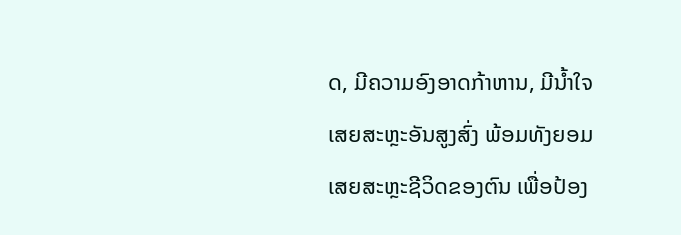ດ, ມີຄວາມອົງອາດກ້າຫານ, ມີນໍ້າໃຈເສຍສະຫຼະອັນສູງສົ່ງ ພ້ອມທັງຍອມເສຍສະຫຼະຊີວິດຂອງຕົນ ເພື່ອປ້ອງ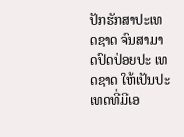ປັກຮັກສາປະເທດຊາດ ຈົນສາມາດປົດປ່ອຍປະ ເທດຊາດ ໃຫ້ເປັນປະເທດທີ່ມີເອ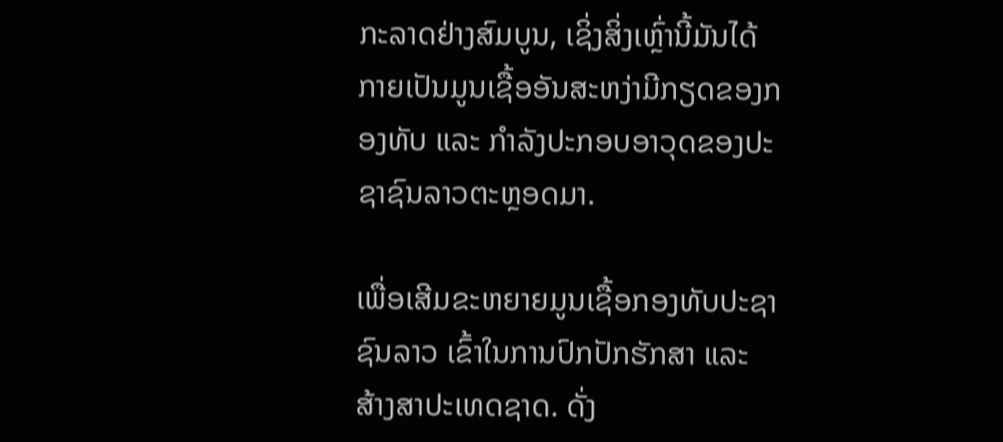ກະລາດຢ່າງສົມບູນ, ເຊິ່ງສິ່ງເຫຼົ່ານີ້ມັນໄດ້ກາຍເປັນມູນເຊື້ອອັນສະຫງ່າມີກຽດຂອງກອງທັບ ແລະ ກໍາລັງປະກອບອາວຸດຂອງປະຊາຊົນລາວຕະຫຼອດມາ.

ເພື່ອເສີມຂະຫຍາຍມູນເຊື້ອກອງທັບປະຊາຊົນລາວ ເຂົ້າໃນການປົກປັກຮັກສາ ແລະ ສ້າງສາປະເທດຊາດ. ດັ່ງ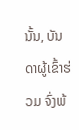ນັ້ນ, ບັນດາຜູ້ເຂົ້າຮ່ວມ ຈົ່ງພ້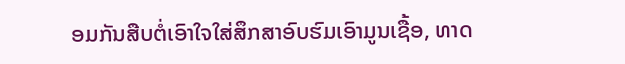ອມກັນສືບຕໍ່ເອົາໃຈໃສ່ສຶກສາອົບຮົມເອົາມູນເຊື້ອ, ທາດ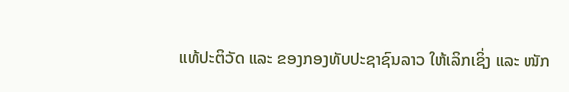ແທ້ປະຕິວັດ ແລະ ຂອງກອງທັບປະຊາຊົນລາວ ໃຫ້ເລິກເຊິ່ງ ແລະ ໜັກ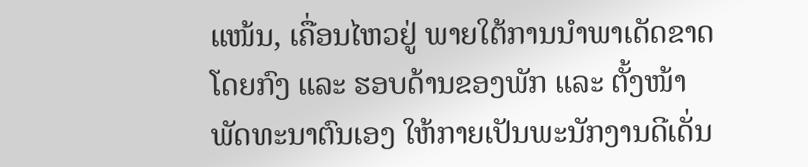ແໜ້ນ, ເຄື່ອນໄຫວຢູ່ ພາຍໃຕ້ການນໍາພາເດັດຂາດ ໂດຍກົງ ແລະ ຮອບດ້ານຂອງພັກ ແລະ ຕັ້ງໜ້າພັດທະນາຕົນເອງ ໃຫ້ກາຍເປັນພະນັກງານດີເດັ່ນ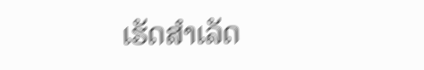ເຮັດສຳເລັດ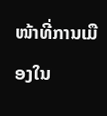ໜ້າທີ່ການເມືອງໃນ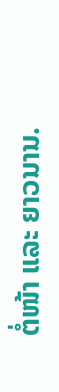ຕໍ່ໜ້າ ແລະ ຍາວນານ.